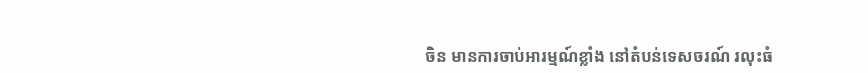ចិន មានការចាប់អារម្មណ៍ខ្លាំង នៅតំបន់ទេសចរណ៍ រលុះធំ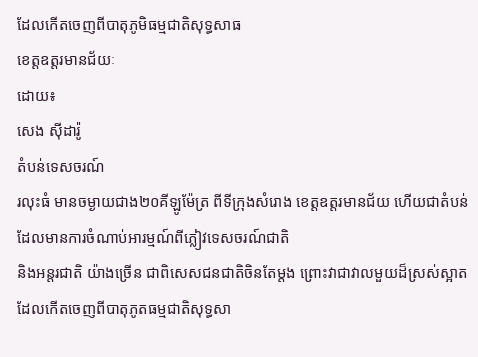ដែលកើតចេញពីបាតុភូមិធម្មជាតិសុទ្ធសាធ
ខេត្តឧត្តរមានជ័យៈ
ដោយ៖
សេង ស៊ីដារ៉ូ
តំបន់ទេសចរណ៍
រលុះធំ មានចម្ងាយជាង២០គីឡូម៉ែត្រ ពីទីក្រុងសំរោង ខេត្តឧត្តរមានជ័យ ហើយជាតំបន់
ដែលមានការចំណាប់អារម្មណ៍ពីភ្លៀវទេសចរណ៍ជាតិ
និងអន្តរជាតិ យ៉ាងច្រើន ជាពិសេសជនជាតិចិនតែម្តង ព្រោះវាជាវាលមួយដ៏ស្រស់ស្អាត ដែលកើតចេញពីបាតុភូតធម្មជាតិសុទ្ធសា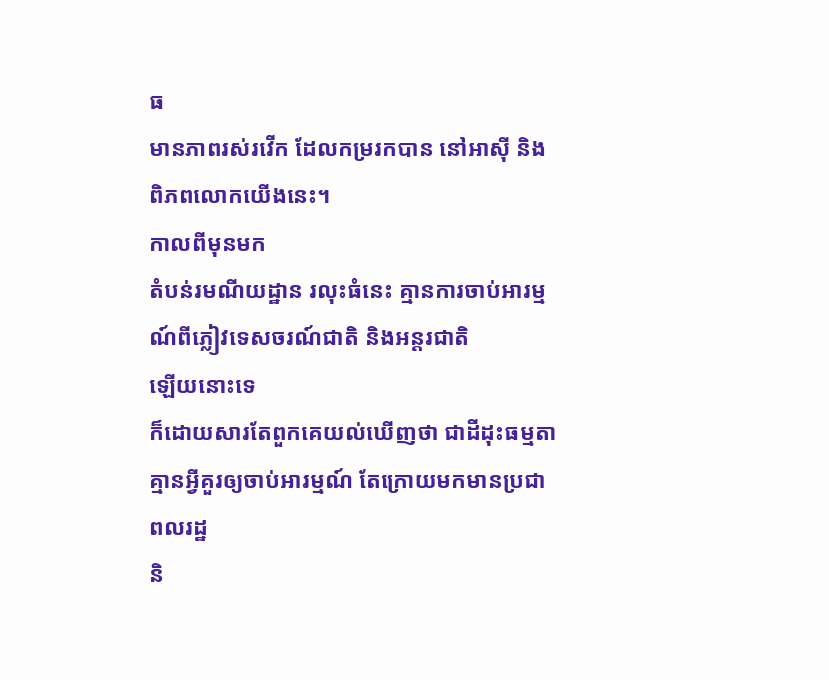ធ
មានភាពរស់រវើក ដែលកម្ររកបាន នៅអាស៊ី និងពិភពលោកយើងនេះ។
កាលពីមុនមក
តំបន់រមណីយដ្ឋាន រលុះធំនេះ គ្មានការចាប់អារម្មណ៍ពីភ្លៀវទេសចរណ៍ជាតិ និងអន្តរជាតិ
ឡើយនោះទេ
ក៏ដោយសារតែពួកគេយល់ឃើញថា ជាដីដុះធម្មតា គ្មានអ្វីគួរឲ្យចាប់អារម្មណ៍ តែក្រោយមកមានប្រជាពលរដ្ឋ
និ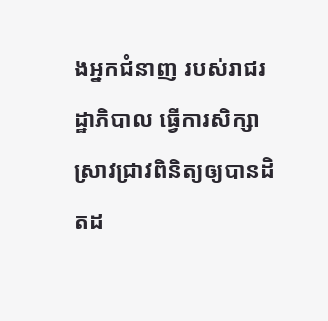ងអ្នកជំនាញ របស់រាជរដ្ឋាភិបាល ធ្វើការសិក្សាស្រាវជ្រាវពិនិត្យឲ្យបានដិតដ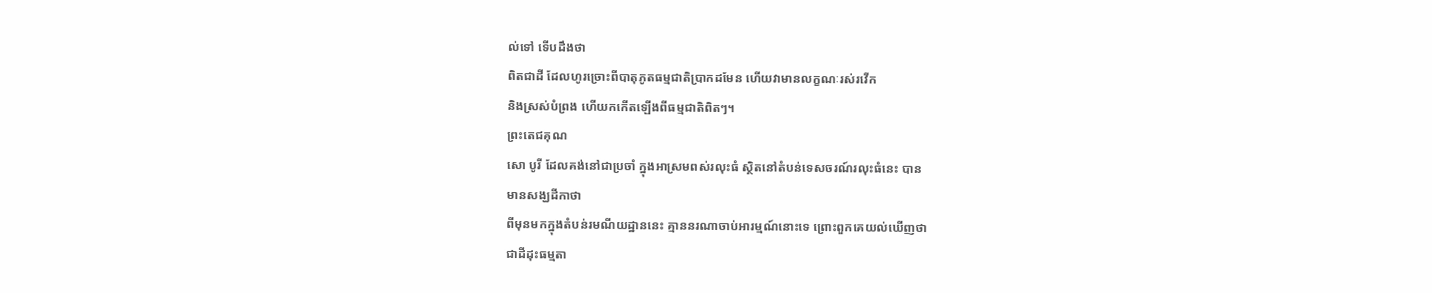ល់ទៅ ទើបដឹងថា
ពិតជាដី ដែលហូរច្រោះពីបាតុភូតធម្មជាតិប្រាកដមែន ហើយវាមានលក្ខណៈរស់រវើក
និងស្រស់បំព្រង ហើយកកើតឡើងពីធម្មជាតិពិតៗ។
ព្រះតេជគុណ
សោ បូរី ដែលគង់នៅជាប្រចាំ ក្នុងអាស្រមពស់រលុះធំ ស្ថិតនៅតំបន់ទេសចរណ៍រលុះធំនេះ បាន
មានសង្ឃដីកាថា
ពីមុនមកក្នុងតំបន់រមណីយដ្ឋាននេះ គ្មាននរណាចាប់អារម្មណ៍នោះទេ ព្រោះពួកគេយល់ឃើញថា
ជាដីដុះធម្មតា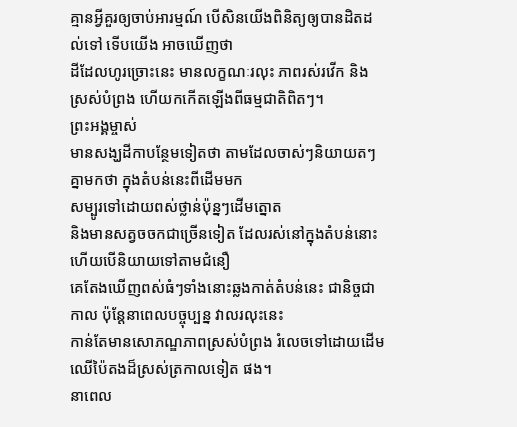គ្មានអ្វីគួរឲ្យចាប់អារម្មណ៍ បើសិនយើងពិនិត្យឲ្យបានដិតដល់ទៅ ទើបយើង អាចឃើញថា
ដីដែលហូរច្រោះនេះ មានលក្ខណៈរលុះ ភាពរស់រវើក និងស្រស់បំព្រង ហើយកកើតឡើងពីធម្មជាតិពិតៗ។
ព្រះអង្គម្ចាស់
មានសង្ឃដីកាបន្ថែមទៀតថា តាមដែលចាស់ៗនិយាយតៗគ្នាមកថា ក្នុងតំបន់នេះពីដើមមក
សម្បូរទៅដោយពស់ថ្លាន់ប៉ុន្នៗដើមត្នោត
និងមានសត្វចចកជាច្រើនទៀត ដែលរស់នៅក្នុងតំបន់នោះ ហើយបើនិយាយទៅតាមជំនឿ
គេតែងឃើញពស់ធំៗទាំងនោះឆ្លងកាត់តំបន់នេះ ជានិច្ចជាកាល ប៉ុន្តែនាពេលបច្ចុប្បន្ន វាលរលុះនេះ
កាន់តែមានសោភណ្ឌភាពស្រស់បំព្រង រំលេចទៅដោយដើមឈើប៉ៃតងដ៏ស្រស់ត្រកាលទៀត ផង។
នាពេល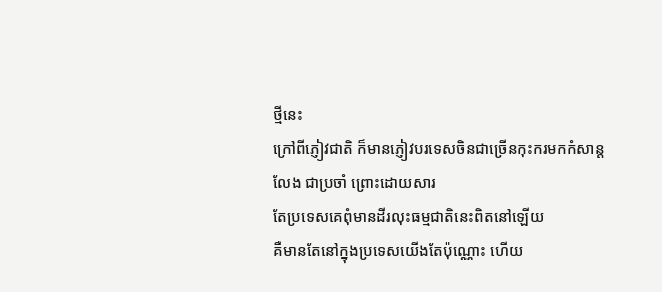ថ្មីនេះ
ក្រៅពីភ្ញៀវជាតិ ក៏មានភ្ញៀវបរទេសចិនជាច្រើនកុះករមកកំសាន្តលែង ជាប្រចាំ ព្រោះដោយសារ
តែប្រទេសគេពុំមានដីរលុះធម្មជាតិនេះពិតនៅឡើយ
គឺមានតែនៅក្នុងប្រទេសយើងតែប៉ុណ្ណោះ ហើយ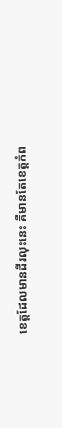ខេត្តដែលមានដីរលុះនេះ គឺមានតែខេត្តកំព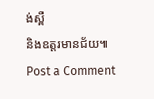ង់ស្ពឺ
និងឧត្តរមានជ័យ៕
Post a Comment